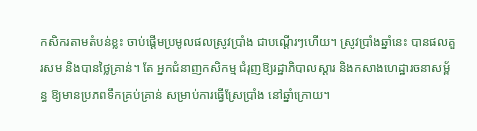កសិករតាមតំបន់ខ្លះ ចាប់ផ្ដើមប្រមូលផលស្រូវប្រាំង ជាបណ្ដើរៗហើយ។ ស្រូវប្រាំងឆ្នាំនេះ បានផលគួរសម និងបានថ្លៃគ្រាន់។ តែ អ្នកជំនាញកសិកម្ម ជំរុញឱ្យរដ្ឋាភិបាលស្ដារ និងកសាងហេដ្ឋារចនាសម្ព័ន្ធ ឱ្យមានប្រភពទឹកគ្រប់គ្រាន់ សម្រាប់ការធ្វើស្រែប្រាំង នៅឆ្នាំក្រោយ។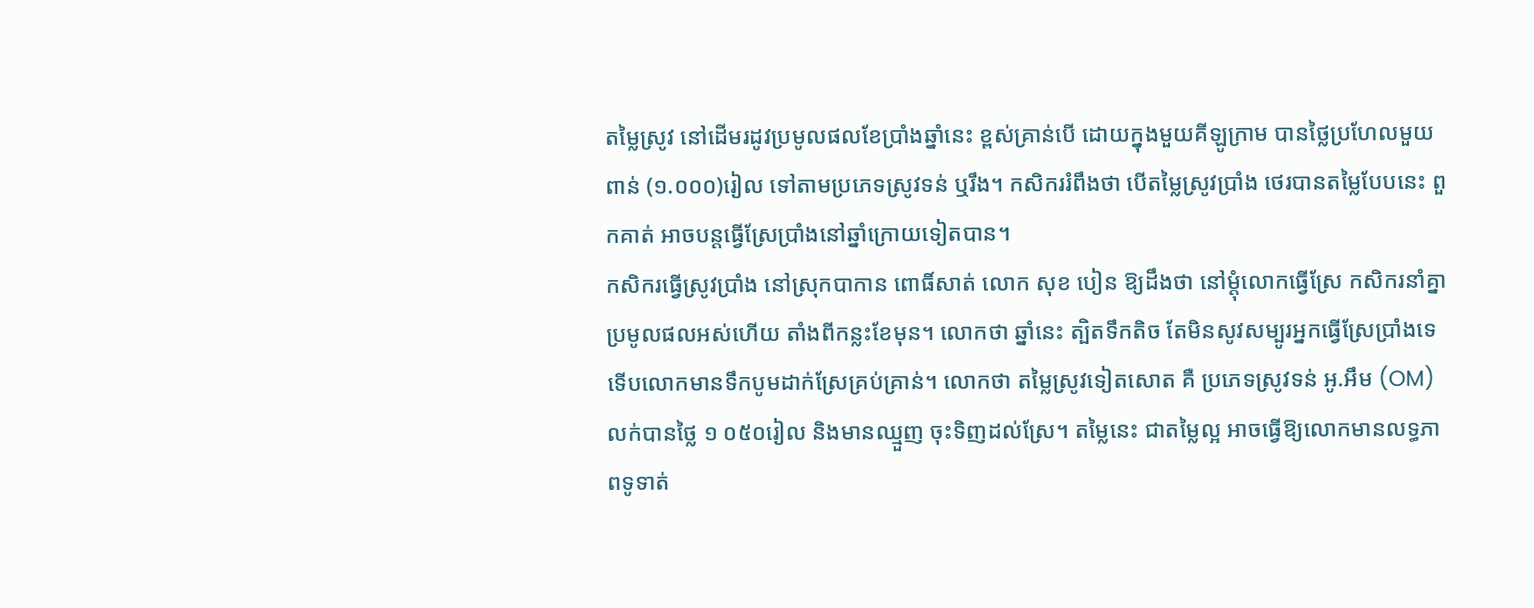តម្លៃស្រូវ នៅដើមរដូវប្រមូលផលខែប្រាំងឆ្នាំនេះ ខ្ពស់គ្រាន់បើ ដោយក្នុងមួយគីឡូក្រាម បានថ្លៃប្រហែលមួយពាន់ (១.០០០)រៀល ទៅតាមប្រភេទស្រូវទន់ ឬរឹង។ កសិកររំពឹងថា បើតម្លៃស្រូវប្រាំង ថេរបានតម្លៃបែបនេះ ពួកគាត់ អាចបន្តធ្វើស្រែប្រាំងនៅឆ្នាំក្រោយទៀតបាន។
កសិករធ្វើស្រូវប្រាំង នៅស្រុកបាកាន ពោធិ៍សាត់ លោក សុខ បៀន ឱ្យដឹងថា នៅម្ដុំលោកធ្វើស្រែ កសិករនាំគ្នាប្រមូលផលអស់ហើយ តាំងពីកន្លះខែមុន។ លោកថា ឆ្នាំនេះ ត្បិតទឹកតិច តែមិនសូវសម្បូរអ្នកធ្វើស្រែប្រាំងទេ ទើបលោកមានទឹកបូមដាក់ស្រែគ្រប់គ្រាន់។ លោកថា តម្លៃស្រូវទៀតសោត គឺ ប្រភេទស្រូវទន់ អូ.អឹម (OM) លក់បានថ្លៃ ១ ០៥០រៀល និងមានឈ្មួញ ចុះទិញដល់ស្រែ។ តម្លៃនេះ ជាតម្លៃល្អ អាចធ្វើឱ្យលោកមានលទ្ធភាពទូទាត់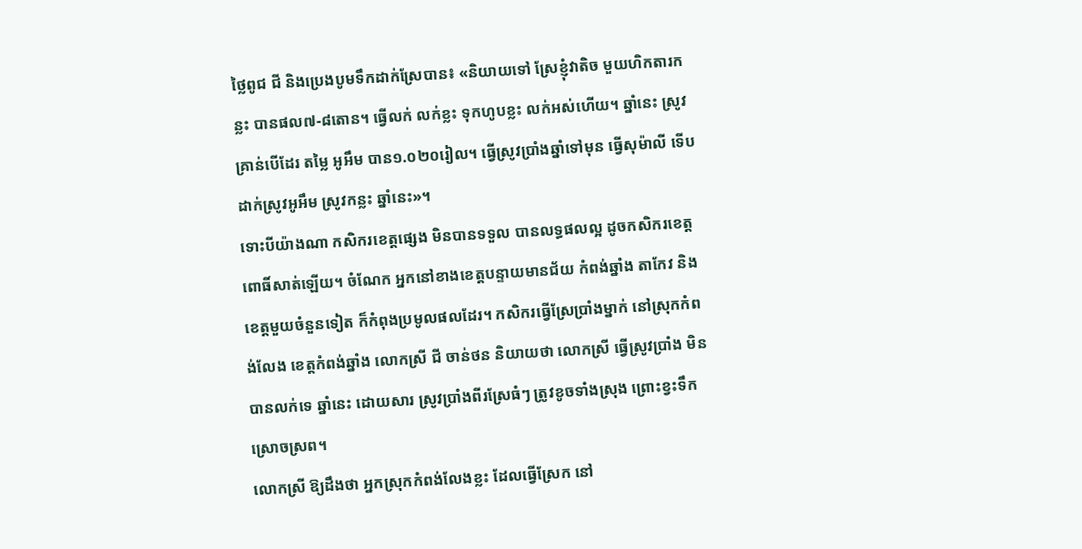ថ្លៃពូជ ជី និងប្រេងបូមទឹកដាក់ស្រែបាន៖ «និយាយទៅ ស្រែខ្ញុំវាតិច មួយហិកតារកន្លះ បានផល៧-៨តោន។ ធ្វើលក់ លក់ខ្លះ ទុកហូបខ្លះ លក់អស់ហើយ។ ឆ្នាំនេះ ស្រូវគ្រាន់បើដែរ តម្លៃ អូអឹម បាន១.០២០រៀល។ ធ្វើស្រូវប្រាំងឆ្នាំទៅមុន ធ្វើសុម៉ាលី ទើបដាក់ស្រូវអូអឹម ស្រូវកន្លះ ឆ្នាំនេះ»។
ទោះបីយ៉ាងណា កសិករខេត្តផ្សេង មិនបានទទួល បានលទ្ធផលល្អ ដូចកសិករខេត្តពោធិ៍សាត់ឡើយ។ ចំណែក អ្នកនៅខាងខេត្តបន្ទាយមានជ័យ កំពង់ឆ្នាំង តាកែវ និងខេត្តមួយចំនួនទៀត ក៏កំពុងប្រមូលផលដែរ។ កសិករធ្វើស្រែប្រាំងម្នាក់ នៅស្រុកកំពង់លែង ខេត្តកំពង់ឆ្នាំង លោកស្រី ជី ចាន់ថន និយាយថា លោកស្រី ធ្វើស្រូវប្រាំង មិនបានលក់ទេ ឆ្នាំនេះ ដោយសារ ស្រូវប្រាំងពីរស្រែធំៗ ត្រូវខូចទាំងស្រុង ព្រោះខ្វះទឹកស្រោចស្រព។
លោកស្រី ឱ្យដឹងថា អ្នកស្រុកកំពង់លែងខ្លះ ដែលធ្វើស្រែក នៅ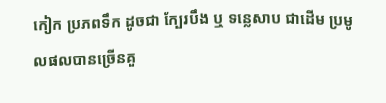កៀក ប្រភពទឹក ដូចជា ក្បែរបឹង ឬ ទន្លេសាប ជាដើម ប្រមូលផលបានច្រើនគួ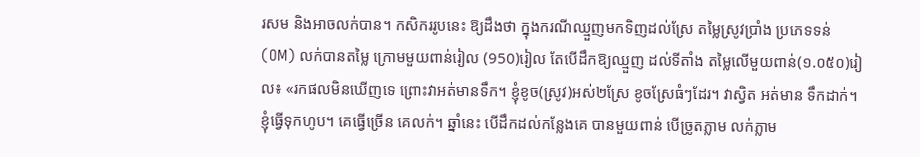រសម និងអាចលក់បាន។ កសិកររូបនេះ ឱ្យដឹងថា ក្នុងករណីឈ្មួញមកទិញដល់ស្រែ តម្លៃស្រូវប្រាំង ប្រភេទទន់ (OM) លក់បានតម្លៃ ក្រោមមួយពាន់រៀល (950)រៀល តែបើដឹកឱ្យឈ្មួញ ដល់ទីតាំង តម្លៃលើមួយពាន់(១.០៥០)រៀល៖ «រកផលមិនឃើញទេ ព្រោះវាអត់មានទឹក។ ខ្ញុំខូច(ស្រូវ)អស់២ស្រែ ខូចស្រែធំៗដែរ។ វាស្វិត អត់មាន ទឹកដាក់។ ខ្ញុំធ្វើទុកហូប។ គេធ្វើច្រើន គេលក់។ ឆ្នាំនេះ បើដឹកដល់កន្លែងគេ បានមួយពាន់ បើច្រូតភ្លាម លក់ភ្លាម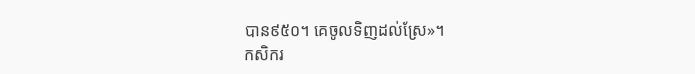បាន៩៥០។ គេចូលទិញដល់ស្រែ»។
កសិករ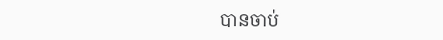បានចាប់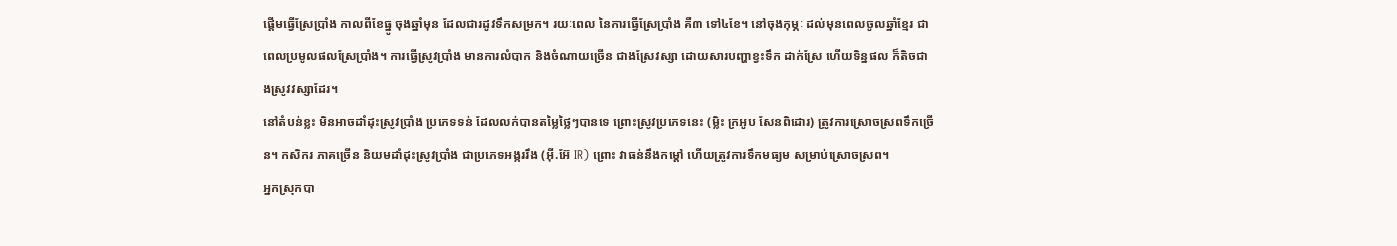ផ្ដើមធ្វើស្រែប្រាំង កាលពីខែធ្នូ ចុងឆ្នាំមុន ដែលជារដូវទឹកសម្រក។ រយៈពេល នៃការធ្វើស្រែប្រាំង គឺ៣ ទៅ៤ខែ។ នៅចុងកុម្ភៈ ដល់មុនពេលចូលឆ្នាំខ្មែរ ជាពេលប្រមូលផលស្រែប្រាំង។ ការធ្វើស្រូវប្រាំង មានការលំបាក និងចំណាយច្រើន ជាងស្រែវស្សា ដោយសារបញ្ហាខ្វះទឹក ដាក់ស្រែ ហើយទិន្នផល ក៏តិចជាងស្រូវវស្សាដែរ។
នៅតំបន់ខ្លះ មិនអាចដាំដុះស្រូវប្រាំង ប្រភេទទន់ ដែលលក់បានតម្លៃថ្លៃៗបានទេ ព្រោះស្រូវប្រភេទនេះ (ម្លិះ ក្រអូប សែនពិដោរ) ត្រូវការស្រោចស្រពទឹកច្រើន។ កសិករ ភាគច្រើន និយមដាំដុះស្រូវប្រាំង ជាប្រភេទអង្កររឹង (អ៊ី.អ៊ែ IR) ព្រោះ វាធន់នឹងកម្ដៅ ហើយត្រូវការទឹកមធ្យម សម្រាប់ស្រោចស្រព។
អ្នកស្រុកបា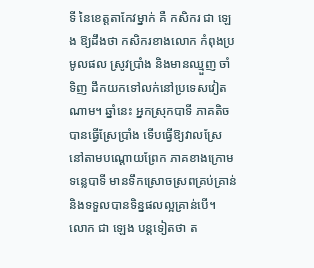ទី នៃខេត្តតាកែវម្នាក់ គឺ កសិករ ជា ឡេង ឱ្យដឹងថា កសិករខាងលោក កំពុងប្រមូលផល ស្រូវប្រាំង និងមានឈ្មួញ ចាំទិញ ដឹកយកទៅលក់នៅប្រទេសវៀតណាម។ ឆ្នាំនេះ អ្នកស្រុកបាទី ភាគតិចបានធ្វើស្រែប្រាំង ទើបធ្វើឱ្យវាលស្រែ នៅតាមបណ្ដោយព្រែក ភាគខាងក្រោមទន្លេបាទី មានទឹកស្រោចស្រពគ្រប់គ្រាន់ និងទទួលបានទិន្នផលល្អគ្រាន់បើ។
លោក ជា ឡេង បន្តទៀតថា ត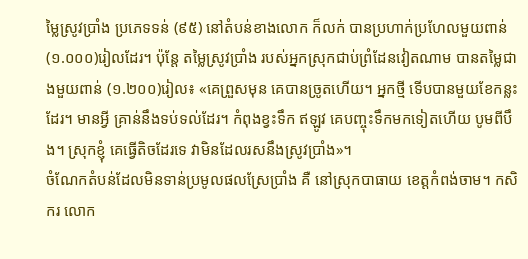ម្លៃស្រូវប្រាំង ប្រភេទទន់ (៩៥) នៅតំបន់ខាងលោក ក៏លក់ បានប្រហាក់ប្រហែលមួយពាន់ (១.០០០)រៀលដែរ។ ប៉ុន្តែ តម្លៃស្រូវប្រាំង របស់អ្នកស្រុកជាប់ព្រំដែនវៀតណាម បានតម្លៃជាងមួយពាន់ (១.២០០)រៀល៖ «គេព្រួសមុន គេបានច្រូតហើយ។ អ្នកថ្មី ទើបបានមួយខែកន្លះដែរ។ មានអ្វី គ្រាន់នឹងទប់ទល់ដែរ។ កំពុងខ្វះទឹក ឥឡូវ គេបញ្ចុះទឹកមកទៀតហើយ បូមពីបឹង។ ស្រុកខ្ញុំ គេធ្វើតិចដែរទេ វាមិនដែលរសនឹងស្រូវប្រាំង»។
ចំណែកតំបន់ដែលមិនទាន់ប្រមូលផលស្រែប្រាំង គឺ នៅស្រុកបាធាយ ខេត្តកំពង់ចាម។ កសិករ លោក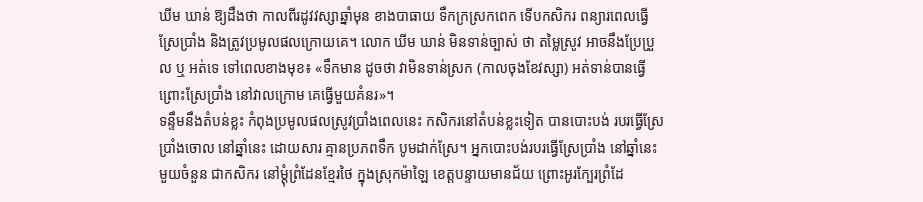ឃីម ឃាន់ ឱ្យដឹងថា កាលពីរដូវវស្សាឆ្នាំមុន ខាងបាធាយ ទឹកក្រស្រកពេក ទើបកសិករ ពន្យារពេលធ្វើស្រែប្រាំង និងត្រូវប្រមូលផលក្រោយគេ។ លោក ឃីម ឃាន់ មិនទាន់ច្បាស់ ថា តម្លៃស្រូវ អាចនឹងប្រែប្រួល ឬ អត់ទេ ទៅពេលខាងមុខ៖ «ទឹកមាន ដូចថា វាមិនទាន់ស្រក (កាលចុងខែវស្សា) អត់ទាន់បានធ្វើ ព្រោះស្រែប្រាំង នៅវាលក្រោម គេធ្វើមួយគំនរ»។
ទន្ទឹមនឹងតំបន់ខ្លះ កំពុងប្រមូលផលស្រូវប្រាំងពេលនេះ កសិករនៅតំបន់ខ្លះទៀត បានបោះបង់ របរធ្វើស្រែប្រាំងចោល នៅឆ្នាំនេះ ដោយសារ គ្មានប្រភពទឹក បូមដាក់ស្រែ។ អ្នកបោះបង់របរធ្វើស្រែប្រាំង នៅឆ្នាំនេះ មួយចំនួន ជាកសិករ នៅម្ដុំព្រំដែនខ្មែរថៃ ក្នុងស្រុកម៉ាឡៃ ខេត្តបន្ទាយមានជ័យ ព្រោះអូរក្បែរព្រំដែ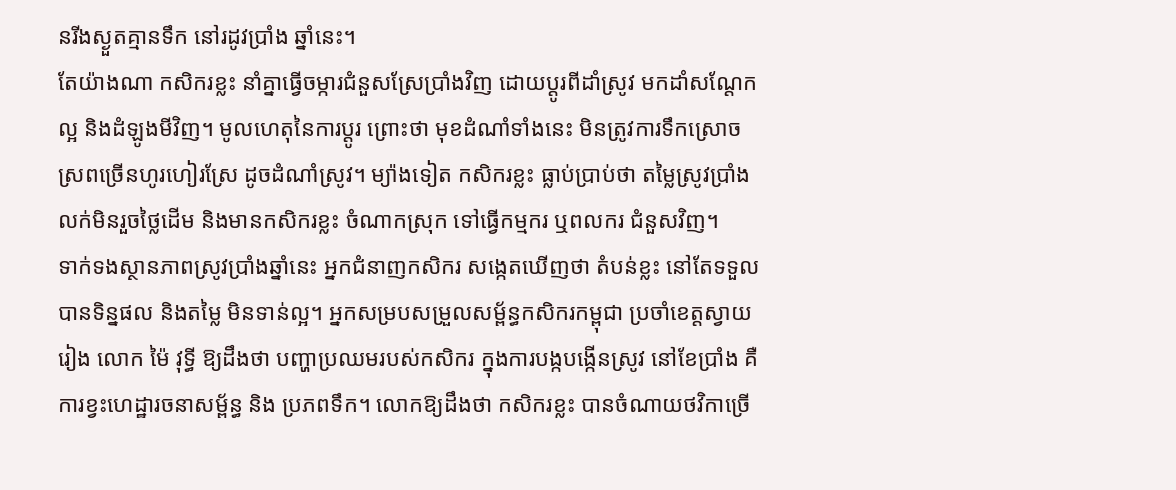នរីងស្ងួតគ្មានទឹក នៅរដូវប្រាំង ឆ្នាំនេះ។
តែយ៉ាងណា កសិករខ្លះ នាំគ្នាធ្វើចម្ការជំនួសស្រែប្រាំងវិញ ដោយប្ដូរពីដាំស្រូវ មកដាំសណ្ដែក ល្អ និងដំឡូងមីវិញ។ មូលហេតុនៃការប្ដូរ ព្រោះថា មុខដំណាំទាំងនេះ មិនត្រូវការទឹកស្រោចស្រពច្រើនហូរហៀរស្រែ ដូចដំណាំស្រូវ។ ម្យ៉ាងទៀត កសិករខ្លះ ធ្លាប់ប្រាប់ថា តម្លៃស្រូវប្រាំង លក់មិនរួចថ្លៃដើម និងមានកសិករខ្លះ ចំណាកស្រុក ទៅធ្វើកម្មករ ឬពលករ ជំនួសវិញ។
ទាក់ទងស្ថានភាពស្រូវប្រាំងឆ្នាំនេះ អ្នកជំនាញកសិករ សង្កេតឃើញថា តំបន់ខ្លះ នៅតែទទួលបានទិន្នផល និងតម្លៃ មិនទាន់ល្អ។ អ្នកសម្របសម្រួលសម្ព័ន្ធកសិករកម្ពុជា ប្រចាំខេត្តស្វាយរៀង លោក ម៉ៃ វុទ្ធី ឱ្យដឹងថា បញ្ហាប្រឈមរបស់កសិករ ក្នុងការបង្កបង្កើនស្រូវ នៅខែប្រាំង គឺការខ្វះហេដ្ឋារចនាសម្ព័ន្ធ និង ប្រភពទឹក។ លោកឱ្យដឹងថា កសិករខ្លះ បានចំណាយថវិកាច្រើ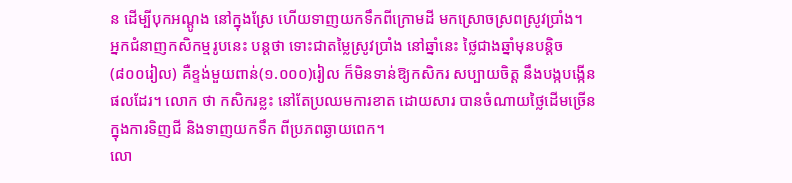ន ដើម្បីបុកអណ្ដូង នៅក្នុងស្រែ ហើយទាញយកទឹកពីក្រោមដី មកស្រោចស្រពស្រូវប្រាំង។
អ្នកជំនាញកសិកម្មរូបនេះ បន្តថា ទោះជាតម្លៃស្រូវប្រាំង នៅឆ្នាំនេះ ថ្លៃជាងឆ្នាំមុនបន្តិច (៨០០រៀល) គឺខ្ទង់មួយពាន់(១.០០០)រៀល ក៏មិនទាន់ឱ្យកសិករ សប្បាយចិត្ត នឹងបង្កបង្កើនផលដែរ។ លោក ថា កសិករខ្លះ នៅតែប្រឈមការខាត ដោយសារ បានចំណាយថ្លៃដើមច្រើន ក្នុងការទិញជី និងទាញយកទឹក ពីប្រភពឆ្ងាយពេក។
លោ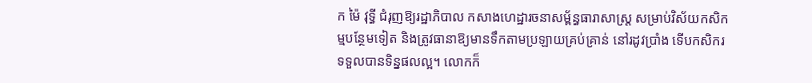ក ម៉ៃ វុទ្ធី ជំរុញឱ្យរដ្ឋាភិបាល កសាងហេដ្ឋារចនាសម្ព័ន្ធធារាសាស្ត្រ សម្រាប់វិស័យកសិកម្មបន្ថែមទៀត និងត្រូវធានាឱ្យមានទឹកតាមប្រឡាយគ្រប់គ្រាន់ នៅរដូវប្រាំង ទើបកសិករ ទទួលបានទិន្នផលល្អ។ លោកក៏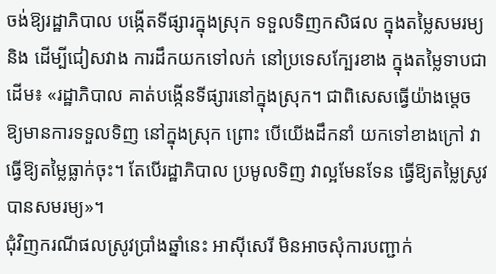ចង់ឱ្យរដ្ឋាភិបាល បង្កើតទីផ្សារក្នុងស្រុក ទទួលទិញកសិផល ក្នុងតម្លៃសមរម្យ និង ដើម្បីជៀសវាង ការដឹកយកទៅលក់ នៅប្រទេសក្បែរខាង ក្នុងតម្លៃទាបជាដើម៖ «រដ្ឋាភិបាល គាត់បង្កើនទីផ្សារនៅក្នុងស្រុក។ ជាពិសេសធ្វើយ៉ាងម្ដេច ឱ្យមានការទទួលទិញ នៅក្នុងស្រុក ព្រោះ បើយើងដឹកនាំ យកទៅខាងក្រៅ វាធ្វើឱ្យតម្លៃធ្លាក់ចុះ។ តែបើរដ្ឋាភិបាល ប្រមូលទិញ វាល្អមែនទែន ធ្វើឱ្យតម្លៃស្រូវបានសមរម្យ»។
ជុំវិញករណីផលស្រូវប្រាំងឆ្នាំនេះ អាស៊ីសេរី មិនអាចសុំការបញ្ជាក់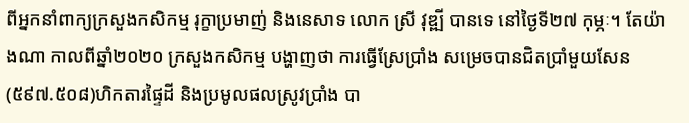ពីអ្នកនាំពាក្យក្រសួងកសិកម្ម រុក្ខាប្រមាញ់ និងនេសាទ លោក ស្រី វុឌ្ឍី បានទេ នៅថ្ងៃទី២៧ កុម្ភៈ។ តែយ៉ាងណា កាលពីឆ្នាំ២០២០ ក្រសួងកសិកម្ម បង្ហាញថា ការធ្វើស្រែប្រាំង សម្រេចបានជិតប្រាំមួយសែន (៥៩៧.៥០៨)ហិកតារផ្ទៃដី និងប្រមូលផលស្រូវប្រាំង បា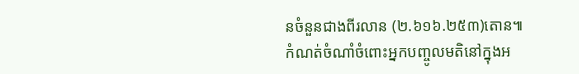នចំនួនជាងពីរលាន (២.៦១៦.២៥៣)តោន៕
កំណត់ចំណាំចំពោះអ្នកបញ្ចូលមតិនៅក្នុងអ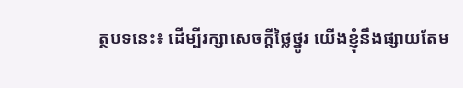ត្ថបទនេះ៖ ដើម្បីរក្សាសេចក្ដីថ្លៃថ្នូរ យើងខ្ញុំនឹងផ្សាយតែម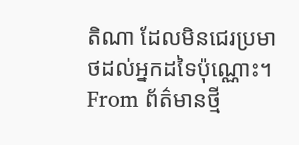តិណា ដែលមិនជេរប្រមាថដល់អ្នកដទៃប៉ុណ្ណោះ។
From ព័ត៌មានថ្មី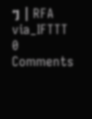ៗ | RFA
via_IFTTT
0 Comments